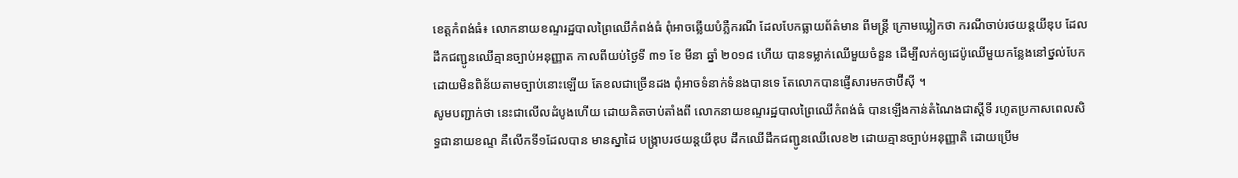ខេត្តកំពង់ធំ៖ លោកនាយខណ្ទរដ្ឋបាលព្រៃឈើកំពង់ធំ ពុំអាចឆ្លើយបំភ្លឺករណី ដែលបែកធ្លាយព័ត៌មាន ពីមន្ត្រី ក្រោមឃ្លៀកថា ករណីចាប់រថយន្តយីឌុប ដែលដឹកជញ្ជូនឈើគ្មានច្បាប់អនុញ្ញាត កាលពីយប់ថ្ងៃទី ៣១ ខែ មីនា ឆ្នាំ ២០១៨ ហើយ បានទម្លាក់ឈើមួយចំនួន ដើម្បីលក់ឲ្យដេប៉ូឈើមួយកន្លែងនៅថ្នល់បែក ដោយមិនពិន័យតាមច្បាប់នោះឡើយ តែខលជាច្រើនដង ពុំអាចទំនាក់ទំនងបានទេ តែលោកបានផ្ញើសារមកថាប៊ីស៊ី ។
សូមបញ្ជាក់ថា នេះជាលើលដំបូងហើយ ដោយគិតចាប់តាំងពី លោកនាយខណ្ទរដ្ឋបាលព្រៃឈើកំពង់ធំ បានឡើងកាន់តំណៃងជាស្តីទី រហូតប្រកាសពេលសិទ្ធជានាយខណ្ទ គឺលើកទី១ដែលបាន មានស្នាដៃ បង្រ្កាបរថយន្តយីឌុប ដឹកឈើដឹកជញ្ជូនឈើលេខ២ ដោយគ្មានច្បាប់អនុញ្ញាតិ ដោយប្រើម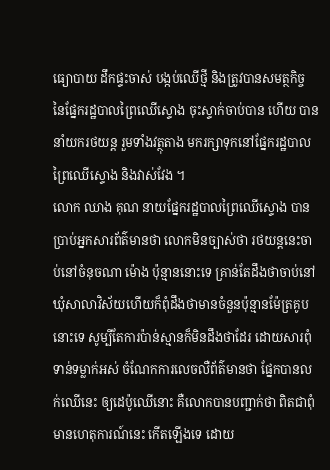ធ្យោបាយ ដឹកផ្ទះចាស់ បង្កប់ឈើថ្មី និងត្រូវបានសមត្ថកិច្ច នៃផ្នែករដ្ឋបាលព្រៃឈើស្ទោង ចុះស្ទាក់ចាប់បាន ហើយ បាននាំយករថយន្ត រួមទាំងវត្ថុតាង មករក្សាទុកនៅផ្នែករដ្ឋបាលព្រៃឈើស្ទោង និងវាស់វែង ។
លោក ឈាង គុណ នាយផ្នែករដ្ឋបាលព្រៃឈើស្ទោង បានប្រាប់អ្នកសារព័ត៌មានថា លោកមិនច្បាស់ថា រថយន្តនេះចាប់នៅចំនុចណា ម៉ោង ប៉ុន្មាននោះទេ គ្រាន់តែដឹងថាចាប់នៅឃុំសាលាវិស័យហើយក៏ពុំដឹងថាមានចំនួនប៉ុន្មានម៉ែត្រគូបនោះទេ សូម្បីតែការប៉ាន់ស្មានក៏មិនដឹងថាដែរ ដោយសារពុំទាន់ទម្លាក់អស់ ចំណែកការលេចលឺព័ត៌មានថា ផ្នែកបានលក់ឈើនេះ ឲ្យដេប៉ូឈើនោះ គឺលោកបានបញ្ជាក់ថា ពិតជាពុំមានហេតុការណ៍នេះ កើតឡើងទេ ដោយ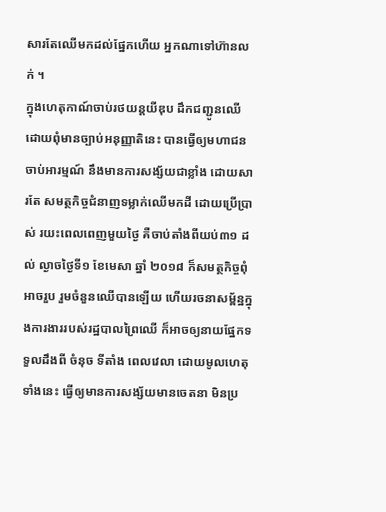សារតែឈើមកដល់ផ្នែកហើយ អ្នកណាទៅហ៊ានលក់ ។
ក្នុងហេតុកាណ៍ចាប់រថយន្តយីឌុប ដឹកជញ្ជូនឈើដោយពុំមានច្បាប់អនុញ្ញាតិនេះ បានធ្វើឲ្យមហាជន ចាប់អារម្មណ៍ នឹងមានការសង្ស័យជាខ្លាំង ដោយសារតែ សមត្ថកិច្ចជំនាញទម្លាក់ឈើមកដី ដោយប្រើប្រាស់ រយះពេលពេញមួយថ្ងៃ គឺចាប់តាំងពីយប់៣១ ដល់ ល្ងាចថ្ងៃទី១ ខែមេសា ឆ្នាំ ២០១៨ ក៏សមត្ថកិច្ចពុំអាចរួប រួមចំនួនឈើបានឡើយ ហើយរចនាសម្ព័ន្ឋក្នុងការងាររបស់រដ្ឋបាលព្រៃឈើ ក៏អាចឲ្យនាយផ្នែកទទួលដឹងពី ចំនុច ទីតាំង ពេលវេលា ដោយមូលហេតុទាំងនេះ ធ្វើឲ្យមានការសង្ស័យមានចេតនា មិនប្រ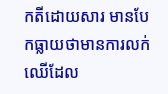កតីដោយសារ មានបែកធ្លាយថាមានការលក់ឈើដែល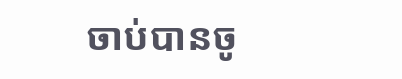ចាប់បានចូ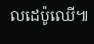លដេប៉ូឈើ៕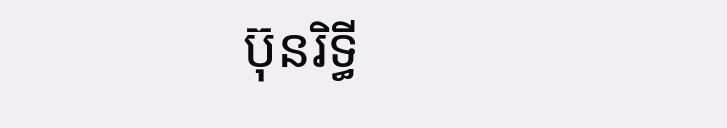ប៊ុនរិទ្ធី